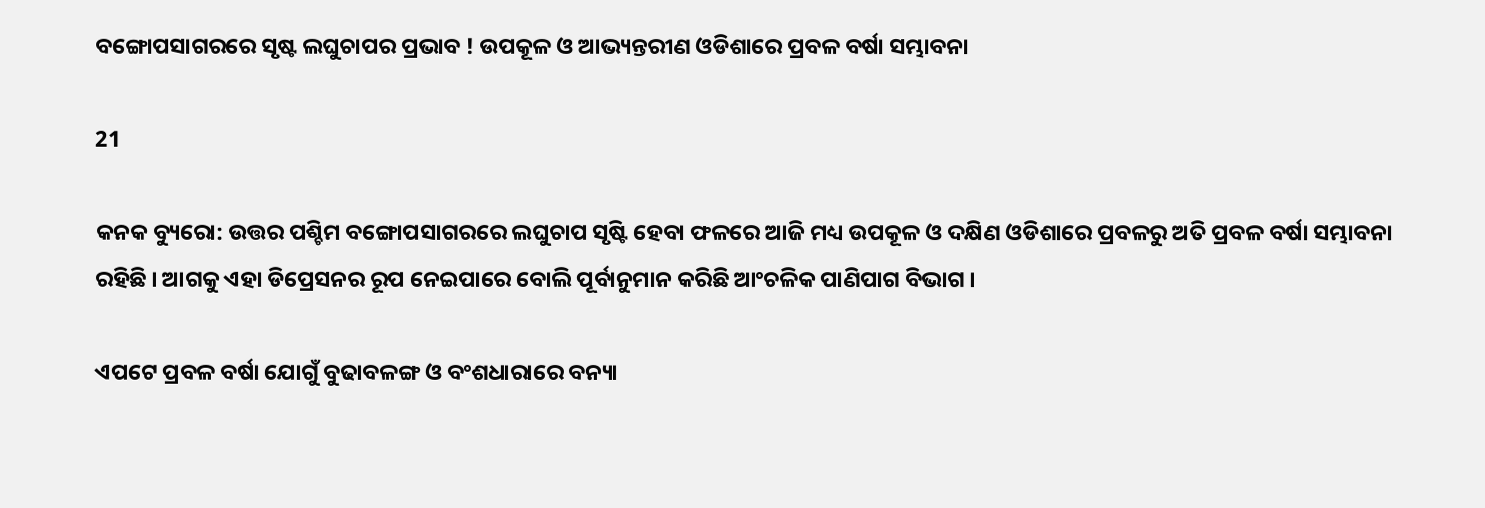ବଙ୍ଗୋପସାଗରରେ ସୃଷ୍ଟ ଲଘୁଚାପର ପ୍ରଭାବ ! ଉପକୂଳ ଓ ଆଭ୍ୟନ୍ତରୀଣ ଓଡିଶାରେ ପ୍ରବଳ ବର୍ଷା ସମ୍ଭାବନା

21

କନକ ବ୍ୟୁରୋ: ଉତ୍ତର ପଶ୍ଚିମ ବଙ୍ଗୋପସାଗରରେ ଲଘୁଚାପ ସୃଷ୍ଟି ହେବା ଫଳରେ ଆଜି ମଧ୍ୟ ଉପକୂଳ ଓ ଦକ୍ଷିଣ ଓଡିଶାରେ ପ୍ରବଳରୁ ଅତି ପ୍ରବଳ ବର୍ଷା ସମ୍ଭାବନା ରହିଛି । ଆଗକୁ ଏହା ଡିପ୍ରେସନର ରୂପ ନେଇପାରେ ବୋଲି ପୂର୍ବାନୁମାନ କରିଛି ଆଂଚଳିକ ପାଣିପାଗ ବିଭାଗ ।

ଏପଟେ ପ୍ରବଳ ବର୍ଷା ଯୋଗୁଁ ବୁଢାବଳଙ୍ଗ ଓ ବଂଶଧାରାରେ ବନ୍ୟା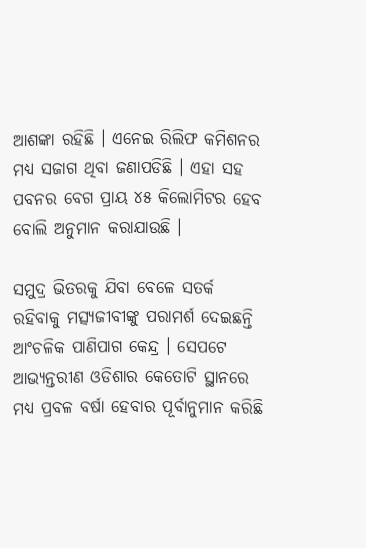ଆଶଙ୍କା ରହିଛି । ଏନେଇ ରିଲିଫ କମିଶନର ମଧ୍ୟ ସଜାଗ ଥିବା ଜଣାପଡିଛି । ଏହା ସହ ପବନର ବେଗ ପ୍ରାୟ ୪୫ କିଲୋମିଟର ହେବ ବୋଲି ଅନୁମାନ କରାଯାଉଛି ।

ସମୁଦ୍ର ଭିତରକୁ ଯିବା ବେଳେ ସତର୍କ ରହିବାକୁ ମତ୍ସ୍ୟଜୀବୀଙ୍କୁ ପରାମର୍ଶ ଦେଇଛନ୍ତି ଆଂଚଳିକ ପାଣିପାଗ କେନ୍ଦ୍ର । ସେପଟେ ଆଭ୍ୟନ୍ତରୀଣ ଓଡିଶାର କେତୋଟି ସ୍ଥାନରେ ମଧ୍ୟ ପ୍ରବଳ ବର୍ଷା ହେବାର ପୂର୍ବାନୁମାନ କରିଛି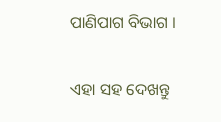ପାଣିପାଗ ବିଭାଗ ।

ଏହା ସହ ଦେଖନ୍ତୁ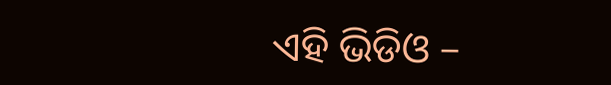ଏହି ଭିଡିଓ –